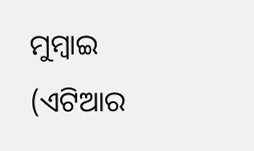ମୁମ୍ବାଇ (ଏଟିଆର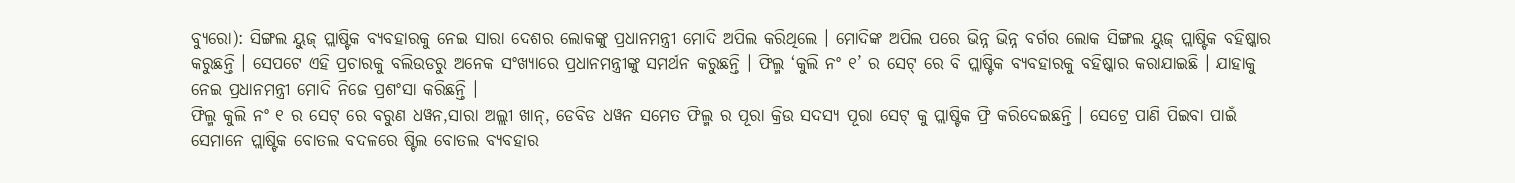ବ୍ୟୁରୋ): ସିଙ୍ଗଲ ୟୁଜ୍ ପ୍ଲାଷ୍ଟିକ ବ୍ୟବହାରକୁ ନେଇ ସାରା ଦେଶର ଲୋକଙ୍କୁ ପ୍ରଧାନମନ୍ତ୍ରୀ ମୋଦି ଅପିଲ କରିଥିଲେ । ମୋଦିଙ୍କ ଅପିଲ ପରେ ଭିନ୍ନ ଭିନ୍ନ ବର୍ଗର ଲୋକ ସିଙ୍ଗଲ ୟୁଜ୍ ପ୍ଲାଷ୍ଟିକ ବହିଷ୍କାର କରୁଛନ୍ତି । ସେପଟେ ଏହି ପ୍ରଚାରକୁ ବଲିଉଡରୁ ଅନେକ ସଂଖ୍ୟାରେ ପ୍ରଧାନମନ୍ତ୍ରୀଙ୍କୁ ସମର୍ଥନ କରୁଛନ୍ତି । ଫିଲ୍ମ ‘କୁଲି ନଂ ୧’ ର ସେଟ୍ ରେ ବି ପ୍ଲାଷ୍ଟିକ ବ୍ୟବହାରକୁ ବହିଷ୍କାର କରାଯାଇଛି । ଯାହାକୁ ନେଇ ପ୍ରଧାନମନ୍ତ୍ରୀ ମୋଦି ନିଜେ ପ୍ରଶଂସା କରିଛନ୍ତି ।
ଫିଲ୍ମ କୁଲି ନଂ ୧ ର ସେଟ୍ ରେ ବରୁଣ ଧୱନ,ସାରା ଅଲ୍ଲୀ ଖାନ୍, ଡେବିଡ ଧୱନ ସମେତ ଫିଲ୍ମ ର ପୂରା କ୍ରିଉ ସଦସ୍ୟ ପୂରା ସେଟ୍ କୁ ପ୍ଲାଷ୍ଟିକ ଫ୍ରି କରିଦେଇଛନ୍ତି । ସେଟ୍ରେ ପାଣି ପିଇବା ପାଇଁ ସେମାନେ ପ୍ଲାଷ୍ଟିକ ବୋତଲ ବଦଳରେ ଷ୍ଟିଲ ବୋତଲ ବ୍ୟବହାର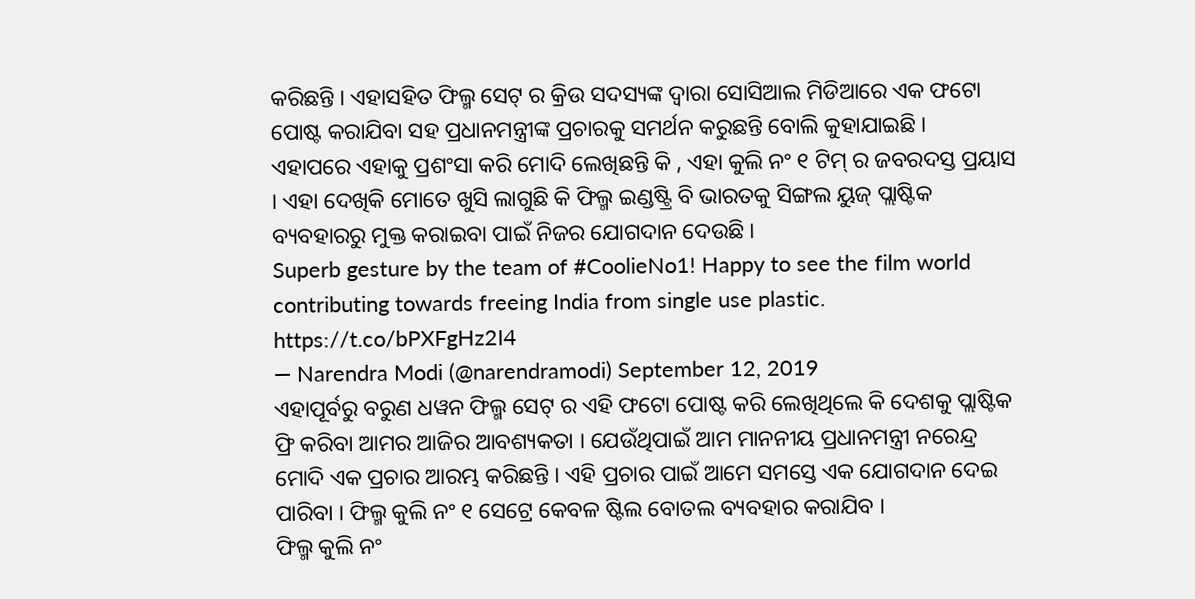କରିଛନ୍ତି । ଏହାସହିତ ଫିଲ୍ମ ସେଟ୍ ର କ୍ରିଉ ସଦସ୍ୟଙ୍କ ଦ୍ୱାରା ସୋସିଆଲ ମିଡିଆରେ ଏକ ଫଟୋ ପୋଷ୍ଟ କରାଯିବା ସହ ପ୍ରଧାନମନ୍ତ୍ରୀଙ୍କ ପ୍ରଚାରକୁ ସମର୍ଥନ କରୁଛନ୍ତି ବୋଲି କୁହାଯାଇଛି ।
ଏହାପରେ ଏହାକୁ ପ୍ରଶଂସା କରି ମୋଦି ଲେଖିଛନ୍ତି କି , ଏହା କୁଲି ନଂ ୧ ଟିମ୍ ର ଜବରଦସ୍ତ ପ୍ରୟାସ । ଏହା ଦେଖିକି ମୋତେ ଖୁସି ଲାଗୁଛି କି ଫିଲ୍ମ ଇଣ୍ଡଷ୍ଟ୍ରି ବି ଭାରତକୁ ସିଙ୍ଗଲ ୟୁଜ୍ ପ୍ଲାଷ୍ଟିକ ବ୍ୟବହାରରୁ ମୁକ୍ତ କରାଇବା ପାଇଁ ନିଜର ଯୋଗଦାନ ଦେଉଛି ।
Superb gesture by the team of #CoolieNo1! Happy to see the film world contributing towards freeing India from single use plastic. https://t.co/bPXFgHz2I4
— Narendra Modi (@narendramodi) September 12, 2019
ଏହାପୂର୍ବରୁ ବରୁଣ ଧୱନ ଫିଲ୍ମ ସେଟ୍ ର ଏହି ଫଟୋ ପୋଷ୍ଟ କରି ଲେଖିଥିଲେ କି ଦେଶକୁ ପ୍ଲାଷ୍ଟିକ ଫ୍ରି କରିବା ଆମର ଆଜିର ଆବଶ୍ୟକତା । ଯେଉଁଥିପାଇଁ ଆମ ମାନନୀୟ ପ୍ରଧାନମନ୍ତ୍ରୀ ନରେନ୍ଦ୍ର ମୋଦି ଏକ ପ୍ରଚାର ଆରମ୍ଭ କରିଛନ୍ତି । ଏହି ପ୍ରଚାର ପାଇଁ ଆମେ ସମସ୍ତେ ଏକ ଯୋଗଦାନ ଦେଇ ପାରିବା । ଫିଲ୍ମ କୁଲି ନଂ ୧ ସେଟ୍ରେ କେବଳ ଷ୍ଟିଲ ବୋତଲ ବ୍ୟବହାର କରାଯିବ ।
ଫିଲ୍ମ କୁଲି ନଂ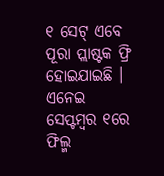୧ ସେଟ୍ ଏବେ ପୂରା ପ୍ଲାଷ୍ଟକ ଫ୍ରି ହୋଇଯାଇଛି । ଏନେଇ ସେପ୍ଟମ୍ବର ୧ରେ ଫିଲ୍ମ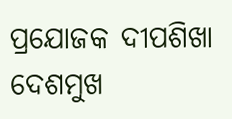ପ୍ରଯୋଜକ ଦୀପଶିଖା ଦେଶମୁଖ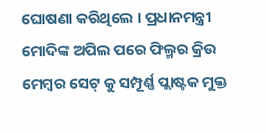ଘୋଷଣା କରିଥିଲେ । ପ୍ରଧାନମନ୍ତ୍ରୀ ମୋଦିଙ୍କ ଅପିଲ ପରେ ଫିଲ୍ମର କ୍ରିଉ ମେମ୍ବର ସେଟ୍ କୁ ସମ୍ପୂର୍ଣ୍ଣ ପ୍ଲାଷ୍ଟକ ମୁକ୍ତ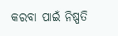କରବା ପାଇଁ ନିଷ୍ପତି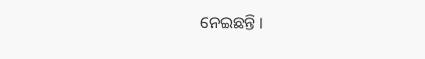ନେଇଛନ୍ତି ।